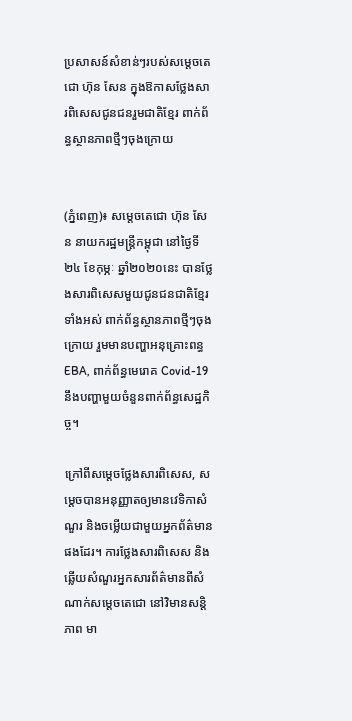ប្រសាសន៍សំខាន់ៗរបស់សម្តេចតេជោ ហ៊ុន សែន ក្នុងឱកាសថ្លែងសារពិសេសជូនជនរួមជាតិខ្មែរ ពាក់ព័ន្ធស្ថានភាពថ្មីៗចុងក្រោយ


(ភ្នំពេញ)៖ សម្តេចតេជោ ហ៊ុន សែន នាយករដ្ឋមន្ត្រីកម្ពុជា នៅថ្ងៃទី២៤ ខែកុម្ភៈ ឆ្នាំ២០២០នេះ បានថ្លែងសារពិសេសមួយជូនជនជាតិខ្មែរទាំងអស់ ពាក់ព័ន្ធស្ថានភាពថ្មីៗចុងក្រោយ រួមមានបញ្ហាអនុគ្រោះពន្ធ EBA, ពាក់ព័ន្ធមេរោគ Covid-19 នឹងបញ្ហាមួយចំនួនពាក់ព័ន្ធសេដ្ឋកិច្ច។

ក្រៅពីសម្តេចថ្លែងសារពិសេស, សម្តេចបានអនុញ្ញាតឲ្យមានវេទិកាសំណួរ និងចម្លើយជាមួយអ្នកព័ត៌មានផងដែរ។ ការថ្លែងសារពិសេស និងឆ្លើយសំណួរអ្នកសារព័ត៌មានពីសំណាក់សម្តេចតេជោ នៅវិមានសន្តិភាព មា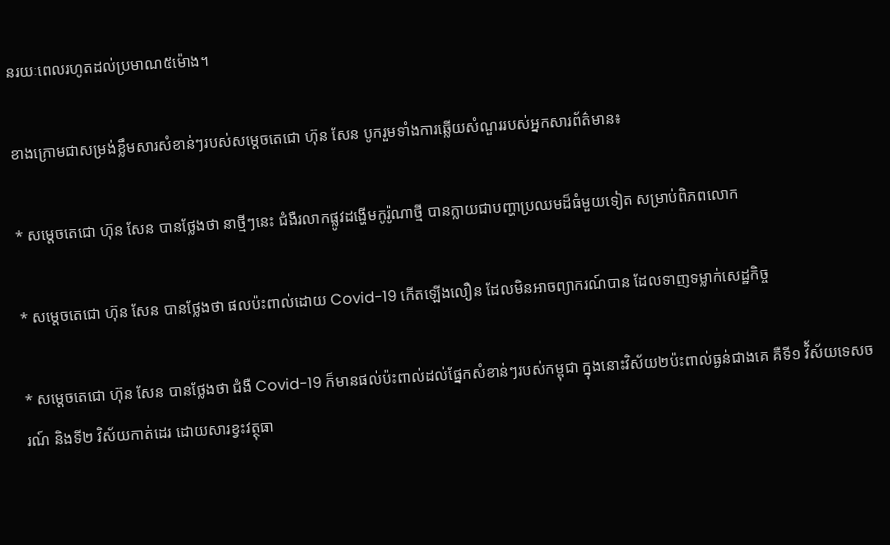នរយៈពេលរហូតដល់ប្រមាណ៥ម៉ោង។

ខាងក្រោមជាសម្រង់ខ្លឹមសារសំខាន់ៗរបស់សម្តេចតេជោ ហ៊ុន សែន បូករួមទាំងការឆ្លើយសំណួររបស់អ្នកសារព័ត៌មាន៖

* សម្តេចតេជោ ហ៊ុន សែន បានថ្លែងថា នាថ្មីៗនេះ ជំងឺរលាកផ្លូវដង្ហើមកូរ៉ូណាថ្មី បានក្លាយជាបញ្ហាប្រឈមដ៏ធំមួយទៀត សម្រាប់ពិភពលោក

* សម្តេចតេជោ ហ៊ុន សែន បានថ្លែងថា ផលប៉ះពាល់ដោយ Covid-19 កើតឡើងលឿន ដែលមិនអាចព្យាករណ៍បាន ដែលទាញទម្លាក់សេដ្ឋកិច្ច

* សម្តេចតេជោ ហ៊ុន សែន បានថ្លែងថា ជំងឺ Covid-19 ក៏មានផល់ប៉ះពាល់ដល់ផ្នែកសំខាន់ៗរបស់កម្ពុជា ក្នុងនោះវិស័យ២ប៉ះពាល់ធ្ងន់ជាងគេ គឺទី១ វិ័ស័យទេសចរណ៍ និងទី២ វិស័យកាត់ដេរ ដោយសារខ្វះវត្ថុធា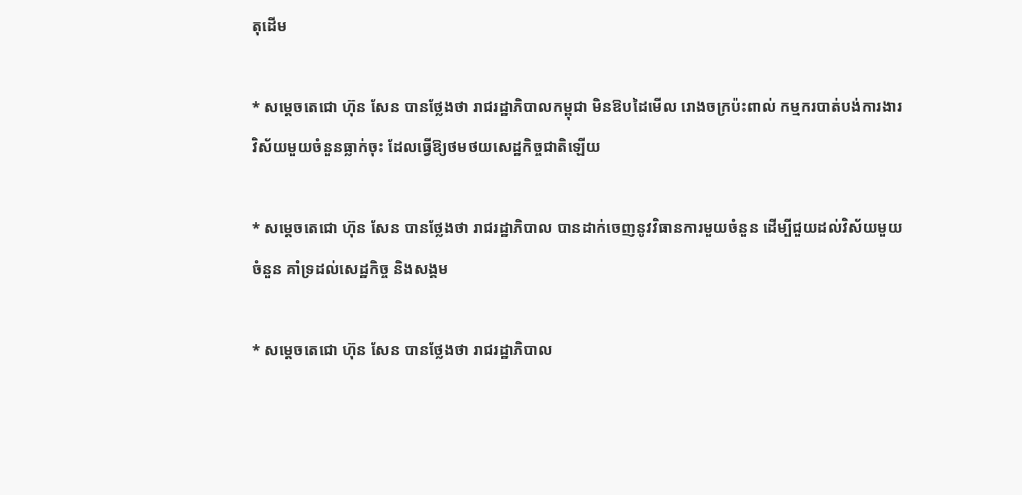តុដើម

* សម្តេចតេជោ ហ៊ុន សែន បានថ្លែងថា រាជរដ្ឋាភិបាលកម្ពុជា មិនឱបដៃមើល រោងចក្រប៉ះពាល់ កម្មករបាត់បង់ការងារ វិស័យមួយចំនួនធ្លាក់ចុះ ដែលធ្វើឱ្យថមថយសេដ្ឋកិច្ចជាតិឡើយ

* សម្តេចតេជោ ហ៊ុន សែន បានថ្លែងថា រាជរដ្ឋាភិបាល បានដាក់ចេញនូវវិធានការមួយចំនួន ដើម្បីជួយដល់វិស័យមួយចំនួន គាំទ្រដល់សេដ្ឋកិច្ច និងសង្គម

* សម្តេចតេជោ ហ៊ុន សែន បានថ្លែងថា រាជរដ្ឋាភិបាល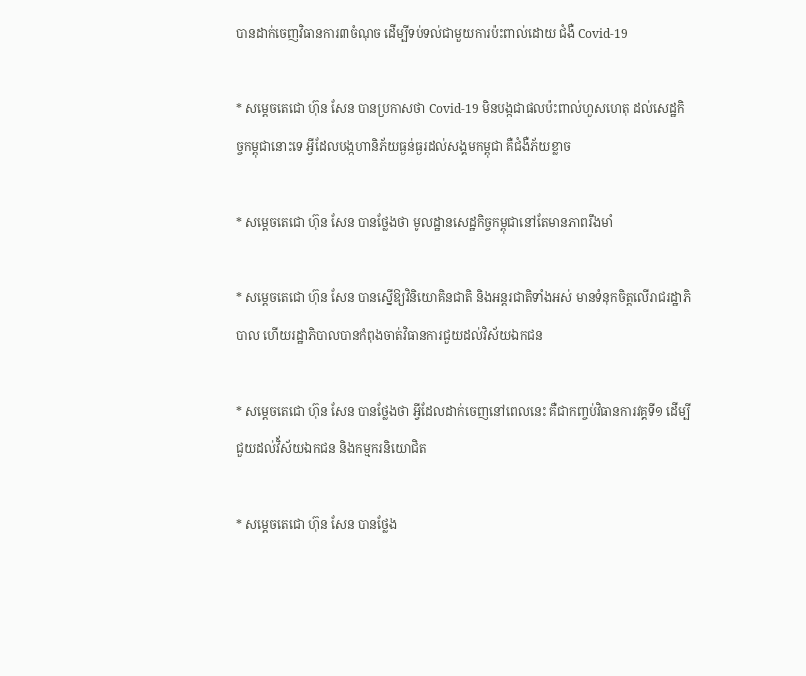បានដាក់ចេញវិធានការ៣ចំណុច ដើម្បីទប់ទល់ជាមួយការប៉ះពាល់ដោយ ជំងឺ Covid-19

* សម្តេចតេជោ ហ៊ុន សែន បានប្រកាសថា Covid-19 មិនបង្កជាផលប៉ះពាល់ហួសហេតុ ដល់សេដ្ឋកិច្ចកម្ពុជានោះទេ អ្វីដែលបង្កហានិភ័យធ្ងន់ធ្ងរដល់សង្គមកម្ពុជា គឺជំងឺភ័យខ្លាច

* សម្តេចតេជោ ហ៊ុន សែន បានថ្លែងថា មូលដ្ឋានសេដ្ឋកិច្ចកម្ពុជានៅតែមានភាពរឹងមាំ

* សម្តេចតេជោ ហ៊ុន សែន បានស្នើឱ្យវិនិយោគិនជាតិ និងអន្តរជាតិទាំងអស់ មានទំនុកចិត្តលើរាជរដ្ឋាភិបាល ហើយរដ្ឋាភិបាលបានកំពុងចាត់វិធានការជួយដល់វិស័យឯកជន

* សម្តេចតេជោ ហ៊ុន សែន បានថ្លែងថា អ្វីដែលដាក់ចេញនៅពេលនេះ គឺជាកញ្ចប់វិធានការវគ្គទី១ ដើម្បីជួយដល់វិ័ស័យឯកជន និងកម្មករនិយោជិត

* សម្តេចតេជោ ហ៊ុន សែន បានថ្លែង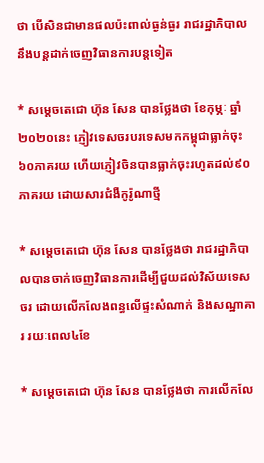ថា បើសិនជាមានផលប៉ះពាល់ធ្ងន់ធ្ងរ រាជរដ្ឋាភិបាល នឹងបន្តដាក់ចេញវិធានការបន្តទៀត

* សម្តេចតេជោ ហ៊ុន សែន បានថ្លែងថា ខែកុម្ភៈ ឆ្នាំ២០២០នេះ ភ្ញៀវទេសចរបរទេសមកកម្ពុជាធ្លាក់ចុះ៦០ភាគរយ ហើយភ្ញៀវចិនបានធ្លាក់ចុះរហូតដល់៩០ភាគរយ ដោយសារជំងឺកូរ៉ូណាថ្មី

* សម្តេចតេជោ ហ៊ុន សែន បានថ្លែងថា រាជរដ្ឋាភិបាលបានចាក់ចេញវិធានការដើម្បីជួយដល់វិស័យទេសចរ ដោយលើកលែងពន្ធលើផ្ទះសំណាក់ និងសណ្ឋាគារ រយៈពេល៤ខែ

* សម្តេចតេជោ ហ៊ុន សែន បានថ្លែងថា ការលើកលែ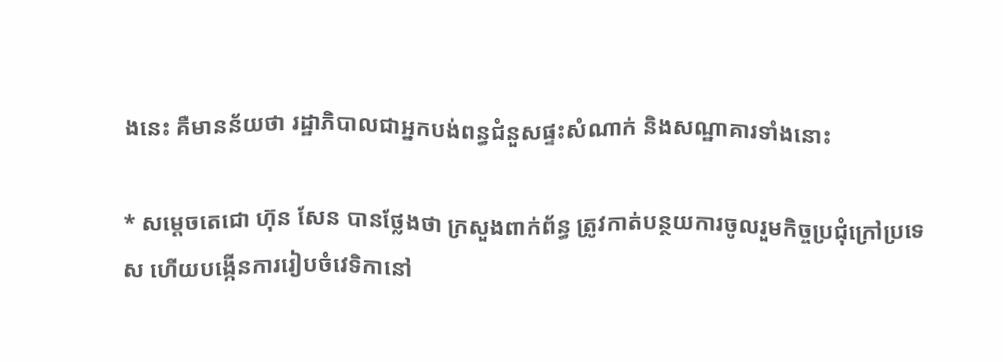ងនេះ គឺមានន័យថា រដ្ឋាភិបាលជាអ្នកបង់ពន្ធជំនួសផ្ទះសំណាក់ និងសណ្ឋាគារទាំងនោះ

* សម្តេចតេជោ ហ៊ុន សែន បានថ្លែងថា ក្រសួងពាក់ព័ន្ធ ត្រូវកាត់បន្ថយការចូលរួមកិច្ចប្រជុំក្រៅប្រទេស ហើយបង្កើនការរៀបចំវេទិកានៅ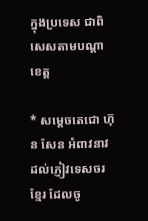ក្នុងប្រទេស ជាពិសេសតាមបណ្តាខេត្ត

* សម្តេចតេជោ ហ៊ុន សែន អំពាវនាវដល់ភ្ញៀវទេសចរខ្មែរ ដែលចូ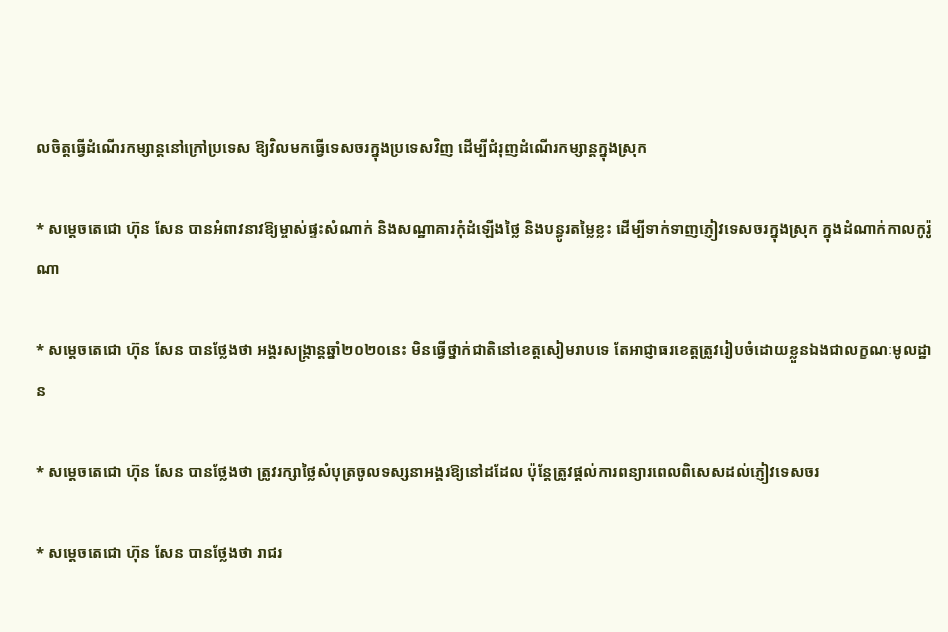លចិត្តធ្វើដំណើរកម្សាន្តនៅក្រៅប្រទេស ឱ្យវិលមកធ្វើទេសចរក្នុងប្រទេសវិញ ដើម្បីជំរុញដំណើរកម្សាន្តក្នុងស្រុក

* សម្តេចតេជោ ហ៊ុន សែន បានអំពាវនាវឱ្យម្ចាស់ផ្ទះសំណាក់ និងសណ្ឋាគារកុំដំឡើងថ្លៃ និងបន្ធូរតម្លៃខ្លះ ដើម្បីទាក់ទាញភ្ញៀវទេសចរក្នុងស្រុក ក្នុងដំណាក់កាលកូរ៉ូណា

* សម្តេចតេជោ ហ៊ុន សែន បានថ្លែងថា អង្គរសង្ក្រាន្តឆ្នាំ២០២០នេះ មិនធ្វើថ្នាក់ជាតិនៅខេត្តសៀមរាបទេ តែអាជ្ញាធរខេត្តត្រូវរៀបចំដោយខ្លួនឯងជាលក្ខណៈមូលដ្ឋាន

* សម្តេចតេជោ ហ៊ុន សែន បានថ្លែងថា ត្រូវរក្សាថ្លៃសំបុត្រចូលទស្សនាអង្គរឱ្យនៅដដែល ប៉ុន្តែត្រូវផ្តល់ការពន្យារពេលពិសេសដល់ភ្ញៀវទេសចរ

* សម្តេចតេជោ ហ៊ុន សែន បានថ្លែងថា រាជរ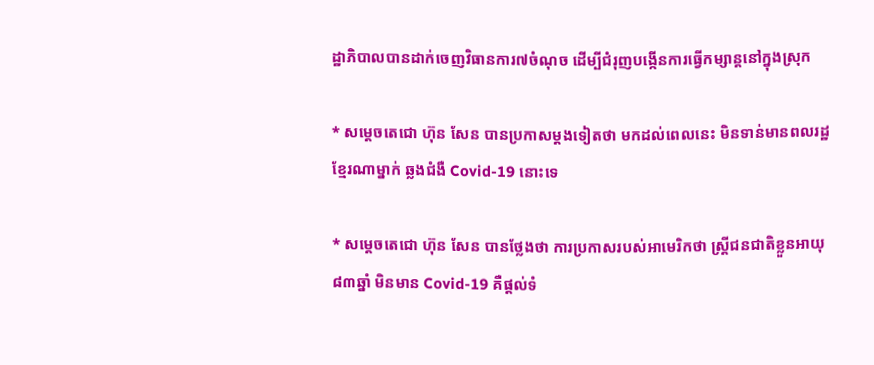ដ្ឋាភិបាលបានដាក់ចេញវិធានការ៧ចំណុច ដើម្បីជំរុញបង្កើនការធ្វើកម្សាន្តនៅក្នុងស្រុក

* សម្តេចតេជោ ហ៊ុន សែន បានប្រកាសម្តងទៀតថា មកដល់ពេលនេះ មិនទាន់មានពលរដ្ឋខ្មែរណាម្នាក់ ឆ្លងជំងឺ Covid-19 នោះទេ

* សម្តេចតេជោ ហ៊ុន សែន បានថ្លែងថា ការប្រកាសរបស់អាមេរិកថា ស្រ្តីជនជាតិខ្លួនអាយុ៨៣ឆ្នាំ មិនមាន Covid-19 គឺផ្តល់ទំ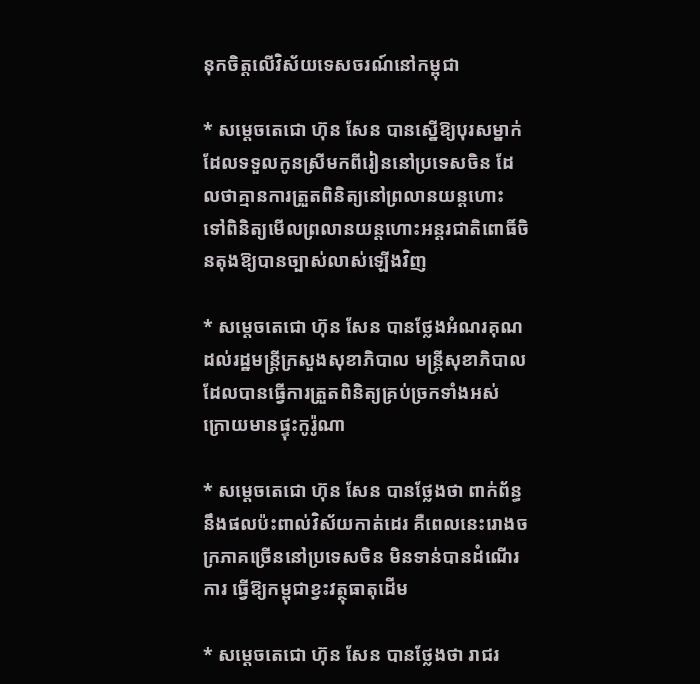នុកចិត្តលើវិស័យទេសចរណ៍នៅកម្ពុជា

* សម្តេចតេជោ ហ៊ុន សែន បានស្នើឱ្យបុរសម្នាក់ដែលទទួលកូនស្រីមកពីរៀននៅប្រទេសចិន ដែលថាគ្មានការត្រួតពិនិត្យនៅព្រលានយន្តហោះ ទៅពិនិត្យមើលព្រលានយន្តហោះអន្តរជាតិពោធិ៍ចិនតុងឱ្យបានច្បាស់លាស់ឡើងវិញ

* សម្តេចតេជោ ហ៊ុន សែន បានថ្លែងអំណរគុណដល់រដ្ឋមន្រ្តីក្រសួងសុខាភិបាល មន្រ្តីសុខាភិបាល ដែលបានធ្វើការត្រួតពិនិត្យគ្រប់ច្រកទាំងអស់ ក្រោយមានផ្ទុះកូរ៉ូណា

* សម្តេចតេជោ ហ៊ុន សែន បានថ្លែងថា ពាក់ព័ន្ធនឹងផលប៉ះពាល់វិស័យកាត់ដេរ គឺពេលនេះរោងចក្រភាគច្រើននៅប្រទេសចិន មិនទាន់បានដំណើរការ ធ្វើឱ្យកម្ពុជាខ្វះវត្ថុធាតុដើម

* សម្តេចតេជោ ហ៊ុន សែន បានថ្លែងថា រាជរ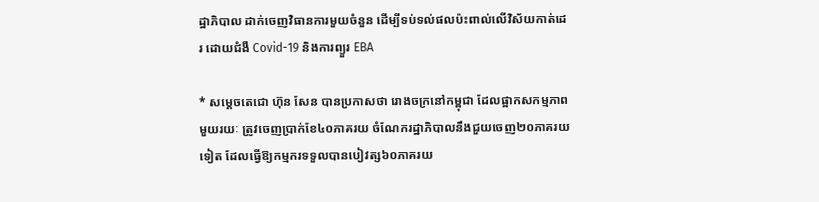ដ្ឋាភិបាល ដាក់ចេញវិធានការមួយចំនួន ដើម្បីទប់ទល់ផលប៉ះពាល់លើវិស័យកាត់ដេរ ដោយជំងឺ Covid-19 និងការព្យួរ EBA

* សម្តេចតេជោ ហ៊ុន សែន បានប្រកាសថា រោងចក្រនៅកម្ពុជា ដែលផ្អាកសកម្មភាពមួយរយៈ ត្រូវចេញប្រាក់ខែ៤០ភាគរយ ចំណែករដ្ឋាភិបាលនឹងជួយចេញ២០ភាគរយទៀត ដែលធ្វើឱ្យកម្មករទទួលបានបៀវត្ស៦០ភាគរយ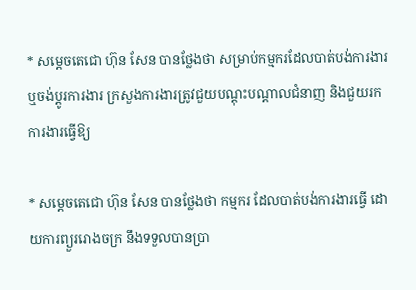* សម្តេចតេជោ ហ៊ុន សែន បានថ្លែងថា សម្រាប់កម្មករដែលបាត់បង់ការងារ ឬចង់ប្តូរការងារ ក្រសួងការងារត្រូវជួយបណ្តុះបណ្តាលជំនាញ និងជួយរកការងារធ្វើឱ្យ

* សម្តេចតេជោ ហ៊ុន សែន បានថ្លែងថា កម្មករ ដែលបាត់បង់ការងារធ្វើ ដោយការព្យួររោងចក្រ នឹងទទួលបានប្រា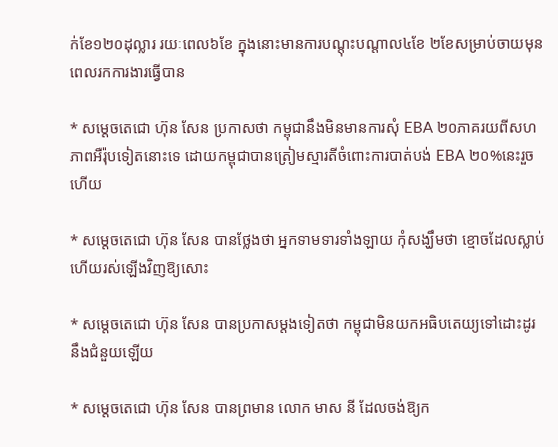ក់ខែ១២០ដុល្លារ រយៈពេល៦ខែ ក្នុងនោះមានការបណ្តុះបណ្តាល៤ខែ ២ខែសម្រាប់ចាយមុនពេលរកការងារធ្វើបាន

* សម្តេចតេជោ ហ៊ុន សែន ប្រកាសថា កម្ពុជានឹងមិនមានការសុំ EBA ២០ភាគរយពីសហភាពអឺរ៉ុបទៀតនោះទេ ដោយកម្ពុជាបានត្រៀមស្មារតីចំពោះការបាត់បង់ EBA ២០%នេះរួចហើយ

* សម្តេចតេជោ ហ៊ុន សែន បានថ្លែងថា អ្នកទាមទារទាំងឡាយ កុំសង្ឃឹមថា ខ្មោចដែលស្លាប់ហើយរស់ឡើងវិញឱ្យសោះ

* សម្តេចតេជោ ហ៊ុន សែន បានប្រកាសម្តងទៀតថា កម្ពុជាមិនយកអធិបតេយ្យទៅដោះដូរនឹងជំនួយឡើយ

* សម្តេចតេជោ ហ៊ុន សែន បានព្រមាន លោក មាស នី ដែលចង់ឱ្យក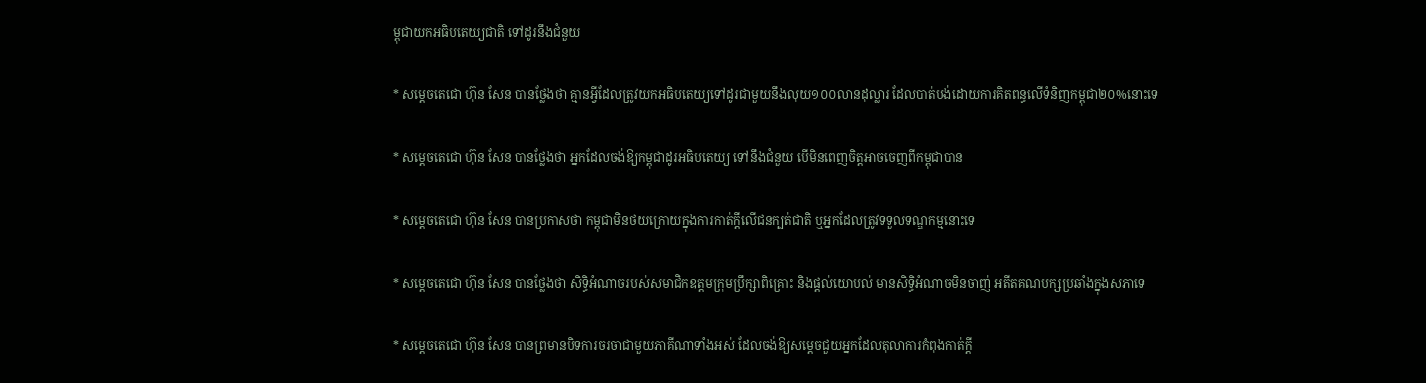ម្ពុជាយកអធិបតេយ្យជាតិ ទៅដូរនឹងជំនួយ

* សម្តេចតេជោ ហ៊ុន សែន បានថ្លែងថា គ្មានអ្វីដែលត្រូវយកអធិបតេយ្យទៅដូរជាមួយនឹងលុយ១០០លានដុល្លារ ដែលបាត់បង់ដោយការគិតពន្ធលើទំនិញកម្ពុជា២០%នោះទេ

* សម្តេចតេជោ ហ៊ុន សែន បានថ្លែងថា អ្នកដែលចង់ឱ្យកម្ពុជាដូរអធិបតេយ្យ ទៅនឹងជំនួយ បើមិនពេញចិត្តអាចចេញពីកម្ពុជាបាន

* សម្តេចតេជោ ហ៊ុន សែន បានប្រកាសថា កម្ពុជាមិនថយក្រោយក្នុងការកាត់ក្តីលើជនក្បត់ជាតិ ឬអ្នកដែលត្រូវទទួលទណ្ឌកម្មនោះទេ

* សម្តេចតេជោ ហ៊ុន សែន បានថ្លែងថា សិទ្ធិអំណាចរបស់សមាជិកឧត្តមក្រុមប្រឹក្សាពិគ្រោះ និងផ្តល់យោបល់ មានសិទ្ធិអំណាចមិនចាញ់ អតីតគណបក្សប្រឆាំងក្នុងសភាទេ

* សម្តេចតេជោ ហ៊ុន សែន បានព្រមានបិទការចរចាជាមួយភាគីណាទាំងអស់ ដែលចង់ឱ្យសម្តេចជួយអ្នកដែលតុលាការកំពុងកាត់ក្តី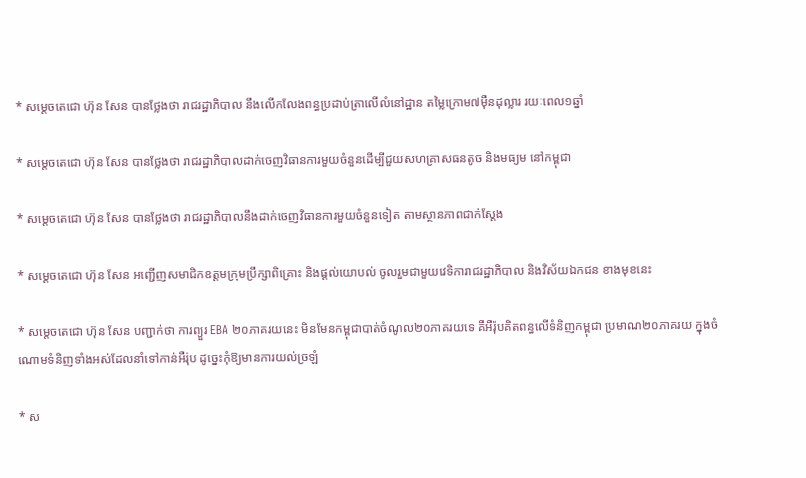* សម្តេចតេជោ ហ៊ុន សែន បានថ្លែងថា រាជរដ្ឋាភិបាល នឹងលើកលែងពន្ធប្រដាប់ត្រាលើលំនៅដ្ឋាន តម្លៃក្រោម៧ម៉ឺនដុល្លារ រយៈពេល១ឆ្នាំ

* សម្តេចតេជោ ហ៊ុន សែន បានថ្លែងថា រាជរដ្ឋាភិបាលដាក់ចេញវិធានការមួយចំនួនដើម្បីជួយសហគ្រាសធនតូច និងមធ្យម នៅកម្ពុជា

* សម្តេចតេជោ ហ៊ុន សែន បានថ្លែងថា រាជរដ្ឋាភិបាលនឹងដាក់ចេញវិធានការមួយចំនួនទៀត តាមស្ថានភាពជាក់ស្តែង

* សម្តេចតេជោ ហ៊ុន សែន អញ្ជើញសមាជិកឧត្តមក្រុមប្រឹក្សាពិគ្រោះ និងផ្តល់យោបល់ ចូលរួមជាមួយវេទិការាជរដ្ឋាភិបាល និងវិស័យឯកជន ខាងមុខនេះ

* សម្តេចតេជោ ហ៊ុន សែន បញ្ជាក់ថា ការព្យួរ EBA ២០ភាគរយនេះ មិនមែនកម្ពុជាបាត់ចំណូល២០ភាគរយទេ គឺអឺរ៉ុបគិតពន្ធលើទំនិញកម្ពុជា ប្រមាណ២០ភាគរយ ក្នុងចំណោមទំនិញទាំងអស់ដែលនាំទៅកាន់អឺរ់ុប ដូច្នេះកុំឱ្យមានការយល់ច្រឡំ

* ស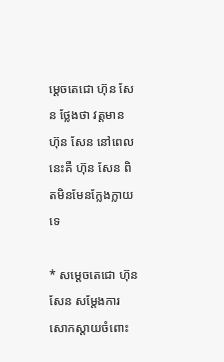ម្តេចតេជោ ហ៊ុន សែន ថ្លែងថា វត្តមាន ហ៊ុន សែន នៅពេលនេះគឺ ហ៊ុន សែន ពិតមិនមែនក្លែងក្លាយទេ

* សម្តេចតេជោ ហ៊ុន សែន សម្តែងការសោកស្តាយចំពោះ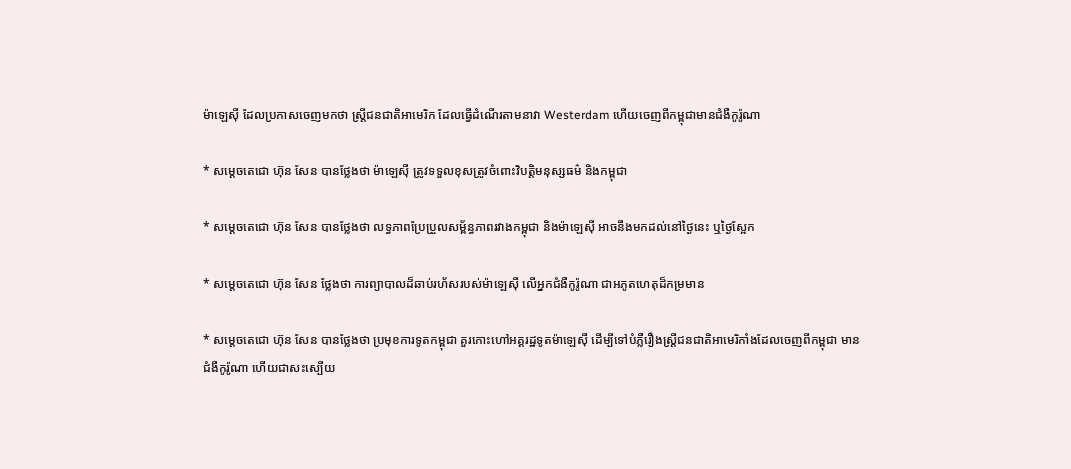ម៉ាឡេស៊ី ដែលប្រកាសចេញមកថា ស្រ្តីជនជាតិអាមេរិក ដែលធ្វើដំណើរតាមនាវា Westerdam ហើយចេញពីកម្ពុជាមានជំងឺកូរ៉ូណា

* សម្តេចតេជោ ហ៊ុន សែន បានថ្លែងថា ម៉ាឡេស៊ី ត្រូវទទួលខុសត្រូវចំពោះវិបត្តិមនុស្សធម៌ និងកម្ពុជា

* សម្តេចតេជោ ហ៊ុន សែន បានថ្លែងថា លទ្ធភាពប្រែប្រួលសម្ព័ន្ធភាពរវាងកម្ពុជា និងម៉ាឡេស៊ី អាចនឹងមកដល់នៅថ្ងៃនេះ ឬថ្ងៃស្អែក

* សម្តេចតេជោ ហ៊ុន សែន ថ្លែងថា ការព្យាបាលដ៏ឆាប់រហ័សរបស់ម៉ាឡេស៊ី លើអ្នកជំងឺកូរ៉ូណា ជាអភូតហេតុដ៏កម្រមាន

* សម្តេចតេជោ ហ៊ុន សែន បានថ្លែងថា ប្រមុខការទូតកម្ពុជា គួរកោះហៅអគ្គរដ្ឋទូតម៉ាឡេស៊ី ដើម្បីទៅបំភ្លឺរឿងស្រ្តីជនជាតិអាមេរិកាំងដែលចេញពីកម្ពុជា មានជំងឺកូរ៉ូណា ហើយជាសះស្បើយ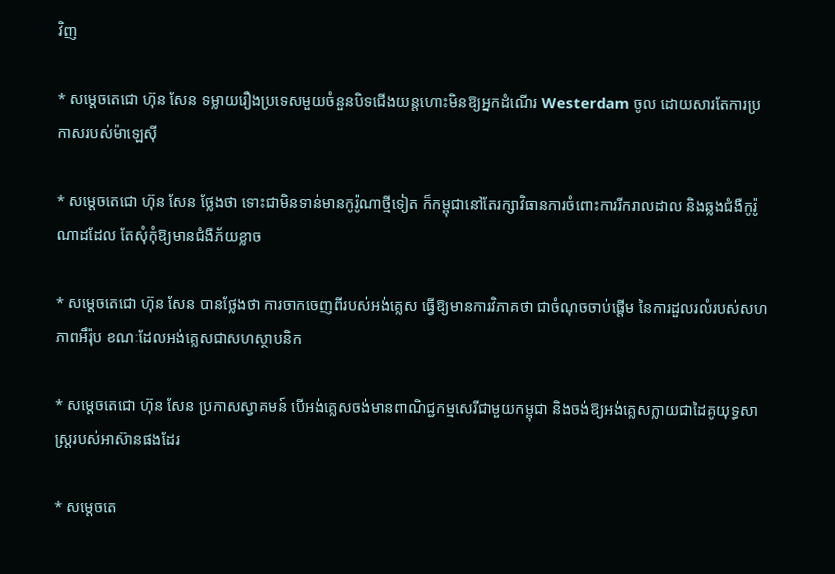វិញ

* សម្តេចតេជោ ហ៊ុន សែន ទម្លាយរឿងប្រទេសមួយចំនួនបិទជើងយន្តហោះមិនឱ្យអ្នកដំណើរ Westerdam ចូល ដោយសារតែការប្រកាសរបស់ម៉ាឡេស៊ី

* សម្តេចតេជោ ហ៊ុន សែន ថ្លែងថា ទោះជាមិនទាន់មានកូរ៉ូណាថ្មីទៀត ក៏កម្ពុជានៅតែរក្សាវិធានការចំពោះការរីករាលដាល និងឆ្លងជំងឺកូរ៉ូណាដដែល តែសុំកុំឱ្យមានជំងឺភ័យខ្លាច

* សម្តេចតេជោ ហ៊ុន សែន បានថ្លែងថា ការចាកចេញពីរបស់អង់គ្លេស ធ្វើឱ្យមានការវិភាគថា ជាចំណុចចាប់ផ្តើម នៃការដួលរលំរបស់សហភាពអឹរ៉ុប ខណៈដែលអង់គ្លេសជាសហស្ថាបនិក

* សម្តេចតេជោ ហ៊ុន សែន ប្រកាសស្វាគមន៍ បើអង់គ្លេសចង់មានពាណិជ្ជកម្មសេរីជាមួយកម្ពុជា និងចង់ឱ្យអង់គ្លេសក្លាយជាដៃគូយុទ្ធសាស្រ្តរបស់អាស៊ានផងដែរ

* សម្តេចតេ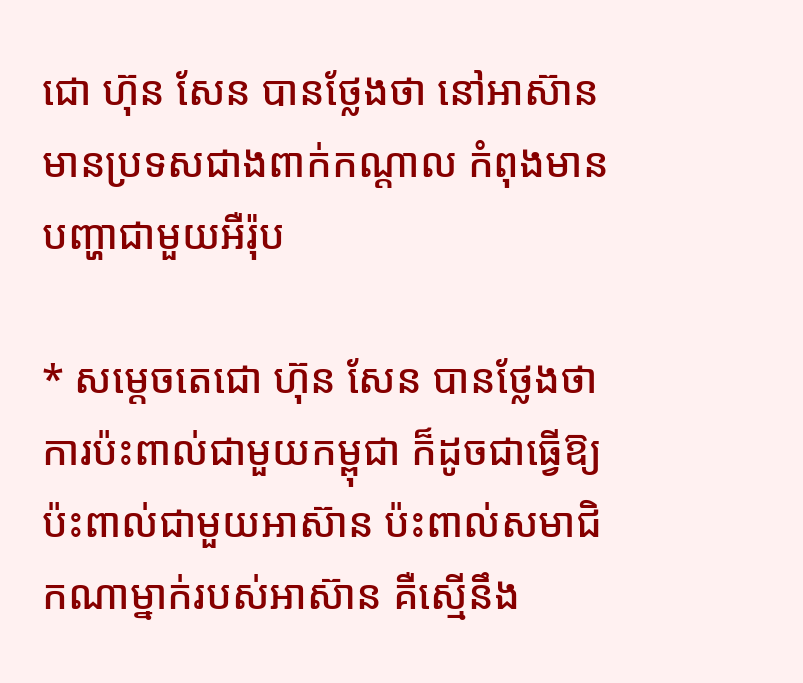ជោ ហ៊ុន សែន បានថ្លែងថា នៅអាស៊ានមានប្រទសជាងពាក់កណ្តាល កំពុងមានបញ្ហាជាមួយអឺរ៉ុប

* សម្តេចតេជោ ហ៊ុន សែន បានថ្លែងថា ការប៉ះពាល់ជាមួយកម្ពុជា ក៏ដូចជាធ្វើឱ្យប៉ះពាល់ជាមួយអាស៊ាន ប៉ះពាល់សមាជិកណាម្នាក់របស់អាស៊ាន គឺស្មើនឹង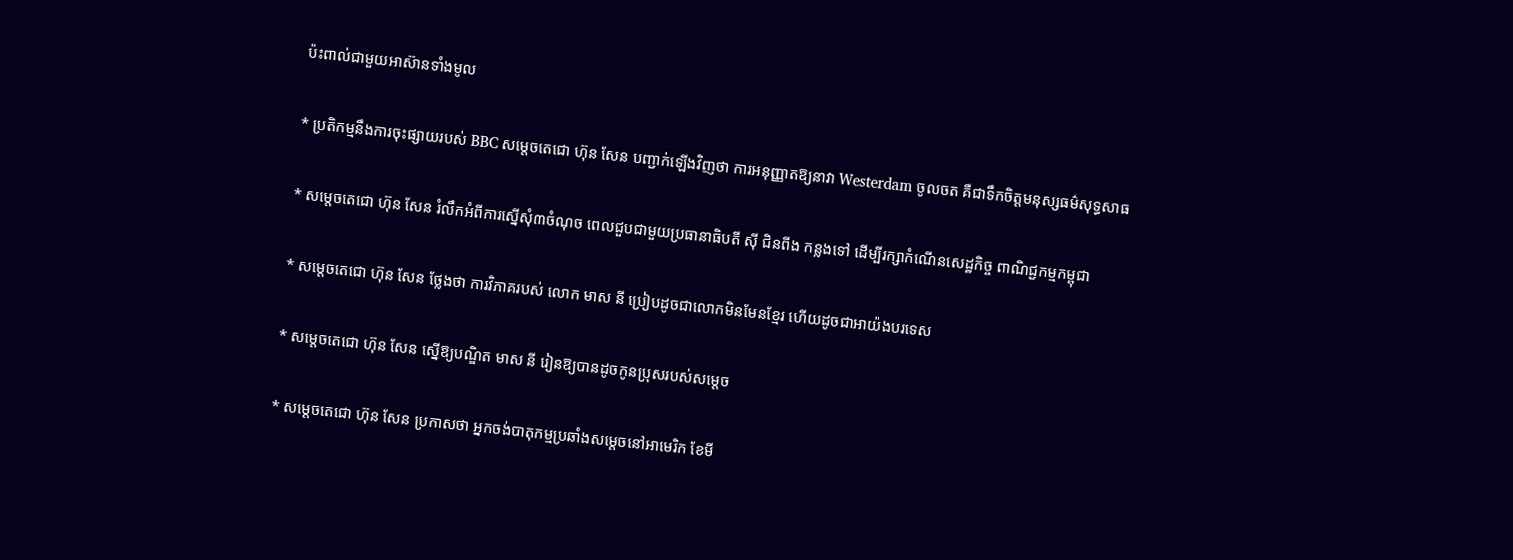ប៉ះពាល់ជាមួយអាស៊ានទាំងមូល

* ប្រតិកម្មនឹងការចុះផ្សាយរបស់ BBC សម្តេចតេជោ ហ៊ុន សែន បញ្ជាក់ឡើងវិញថា ការអនុញ្ញាតឱ្យនាវា Westerdam ចូលចត គឺជាទឹកចិត្តមនុស្សធម៌សុទ្ធសាធ

* សម្តេចតេជោ ហ៊ុន សែន រំលឹកអំពីការស្នើសុំ៣ចំណុច ពេលជួបជាមួយប្រធានាធិបតី ស៊ី ជិនពីង កន្លងទៅ ដើម្បីរក្សាកំណើនសេដ្ឋកិច្ច ពាណិជ្ជកម្មកម្ពុជា

* សម្តេចតេជោ ហ៊ុន សែន ថ្លែងថា ការវិភាគរបស់ លោក មាស នី ប្រៀបដូចជាលោកមិនមែនខ្មែរ ហើយដូចជាអាយ៉ងបរទេស

* សម្តេចតេជោ ហ៊ុន សែន ស្នើឱ្យបណ្ឌិត មាស នី រៀនឱ្យបានដូចកូនប្រុសរបស់សម្តេច

* សម្តេចតេជោ ហ៊ុន សែន ប្រកាសថា អ្នកចង់បាតុកម្មប្រឆាំងសម្តេចនៅអាមេរិក ខែមី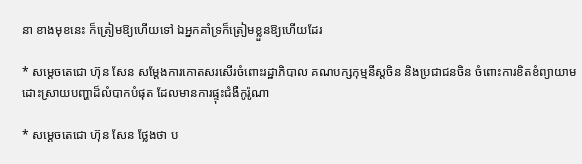នា ខាងមុខនេះ ក៏ត្រៀមឱ្យហើយទៅ ឯអ្នកគាំទ្រក៏ត្រៀមខ្លួនឱ្យហើយដែរ

* សម្តេចតេជោ ហ៊ុន សែន សម្តែងការកោតសរសើរចំពោះរដ្ឋាភិបាល គណបក្សកុម្មនីស្តចិន និងប្រជាជនចិន ចំពោះការខិតខំព្យាយាមដោះស្រាយបញ្ហាដ៏លំបាកបំផុត ដែលមានការផ្ទុះជំងឺកូរ៉ូណា

* សម្តេចតេជោ ហ៊ុន សែន ថ្លែងថា ប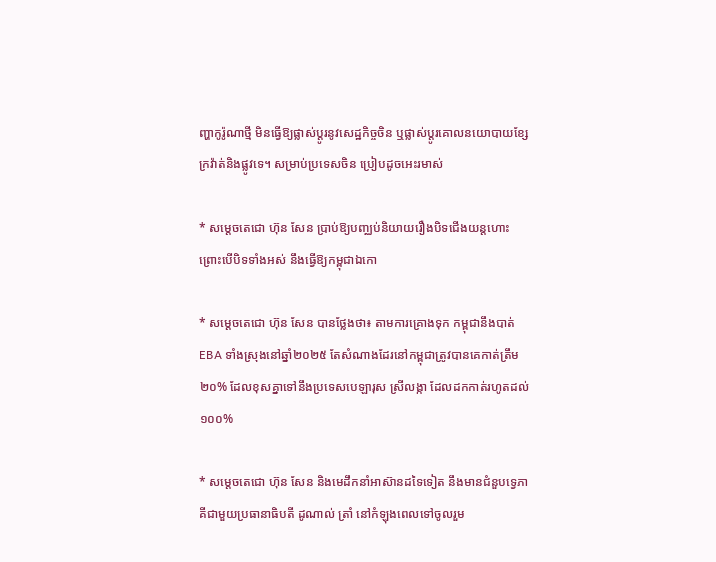ញ្ហាកូរ៉ូណាថ្មី មិនធ្វើឱ្យផ្លាស់ប្តូរនូវសេដ្ឋកិច្ចចិន ឬផ្លាស់ប្តូរគោលនយោបាយខ្សែក្រវ៉ាត់និងផ្លូវទេ។ សម្រាប់ប្រទេសចិន ប្រៀបដូចអេះរមាស់

* សម្តេចតេជោ ហ៊ុន សែន ប្រាប់ឱ្យបញ្ឈប់និយាយរឿងបិទជើងយន្តហោះ ព្រោះបើបិទទាំងអស់ នឹងធ្វើឱ្យកម្ពុជាឯកោ

* សម្តេចតេជោ ហ៊ុន សែន បានថ្លែងថា៖ តាមការគ្រោងទុក កម្ពុជានឹងបាត់ EBA ទាំងស្រុងនៅឆ្នាំ២០២៥ តែសំណាងដែរនៅកម្ពុជាត្រូវបានគេកាត់ត្រឹម២០% ដែលខុសគ្នាទៅនឹងប្រទេសបេឡារុស ស្រីលង្កា ដែលដកកាត់រហូតដល់១០០%

* សម្តេចតេជោ ហ៊ុន សែន និងមេដឹកនាំអាស៊ានដទៃទៀត នឹងមានជំនួបទ្វេភាគីជាមួយប្រធានាធិបតី ដូណាល់ ត្រាំ នៅកំឡុងពេលទៅចូលរួម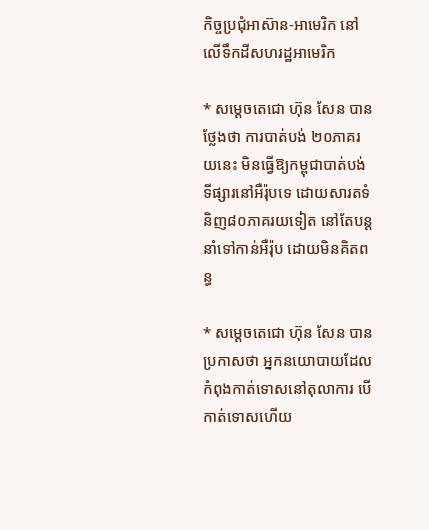កិច្ចប្រជុំអាស៊ាន-អាមេរិក នៅលើទឹកដីសហរដ្ឋអាមេរិក

* សម្តេចតេជោ ហ៊ុន សែន បានថ្លែងថា ការបាត់បង់ ២០ភាគរយនេះ មិនធ្វើឱ្យកម្ពុជាបាត់បង់ទីផ្សារនៅអឺរ៉ុបទេ ដោយសារតទំនិញ៨០ភាគរយទៀត នៅតែបន្តនាំទៅកាន់អឺរ៉ុប ដោយមិនគិតពន្ធ

* សម្តេចតេជោ ហ៊ុន សែន បានប្រកាសថា អ្នកនយោបាយដែលកំពុងកាត់ទោសនៅតុលាការ បើកាត់ទោសហើយ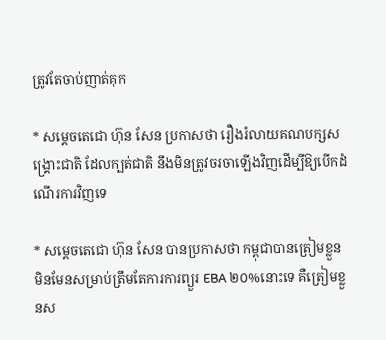ត្រូវតែចាប់ញាត់គុក

* សម្តេចតេជោ ហ៊ុន សែន ប្រកាសថា រឿងរំលាយគណបក្សសង្រ្គោះជាតិ ដែលក្បត់ជាតិ នឹងមិនត្រូវចរចាឡើងវិញដើម្បីឱ្យបើកដំណើរការវិញទេ

* សម្តេចតេជោ ហ៊ុន សែន បានប្រកាសថា កម្ពុជាបានត្រៀមខ្លួន មិនមែនសម្រាប់ត្រឹមតែការការព្យួរ EBA ២០%នោះទេ គឺត្រៀមខ្លួនស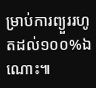ម្រាប់ការព្យួររហូតដល់១០០%ឯណោះ៕